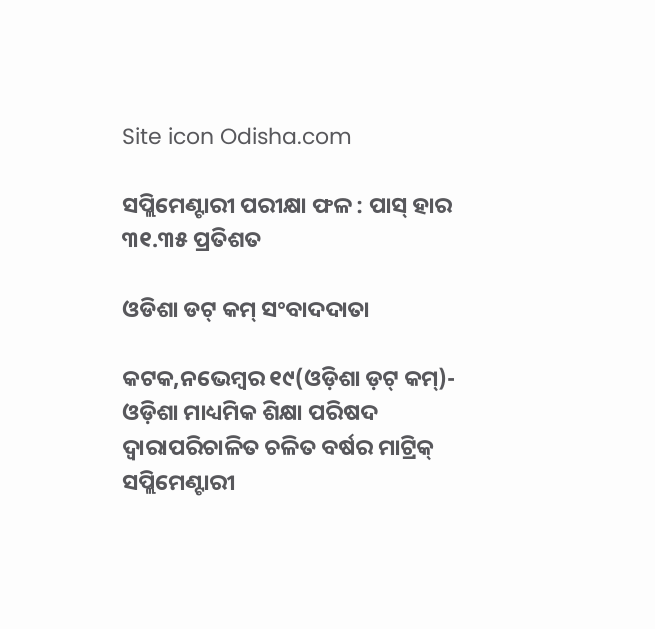Site icon Odisha.com

ସପ୍ଲିମେଣ୍ଟାରୀ ପରୀକ୍ଷା ଫଳ : ପାସ୍ ହାର ୩୧.୩୫ ପ୍ରତିଶତ

ଓଡିଶା ଡଟ୍ କମ୍ ସଂବାଦଦାତା

କଟକ,ନଭେମ୍ବର ୧୯(ଓଡ଼ିଶା ଡ଼ଟ୍ କମ୍)- ଓଡ଼ିଶା ମାଧ୍ୟମିକ ଶିକ୍ଷା ପରିଷଦ ଦ୍ୱାରାପରିଚାଳିତ ଚଳିତ ବର୍ଷର ମାଟ୍ରିକ୍ ସପ୍ଲିମେଣ୍ଟାରୀ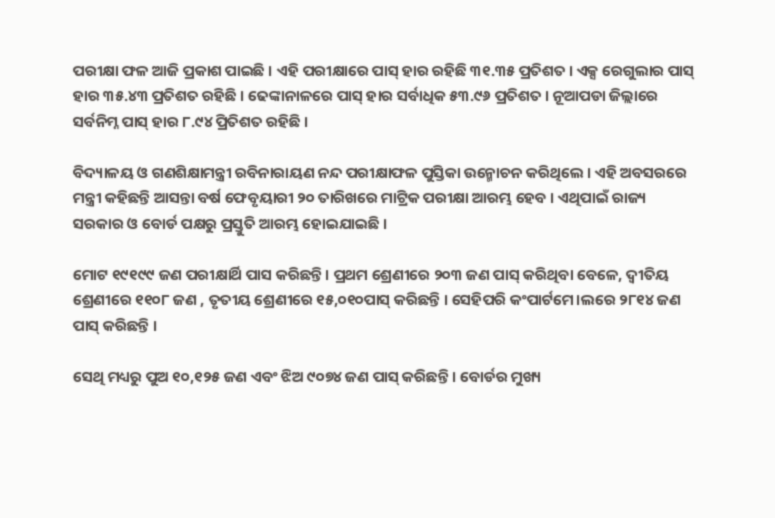ପରୀକ୍ଷା ଫଳ ଆଜି ପ୍ରକାଶ ପାଇଛି । ଏହି ପରୀକ୍ଷାରେ ପାସ୍ ହାର ରହିଛି ୩୧.୩୫ ପ୍ରତିଶତ । ଏକ୍ସ ରେଗୁଲାର ପାସ୍ ହାର ୩୫.୪୩ ପ୍ରତିଶତ ରହିଛି । ଢେଙ୍କାନାଳରେ ପାସ୍ ହାର ସର୍ବାଧିକ ୫୩.୯୬ ପ୍ରତିଶତ । ନୂଆପଡା ଜିଲ୍ଲାରେ ସର୍ବନିମ୍ନ ପାସ୍ ହାର ୮.୯୪ ପ୍ରିତିଶତ ରହିଛି ।

ବିଦ୍ୟାଳୟ ଓ ଗଣଶିକ୍ଷାମନ୍ତ୍ରୀ ରବିନାରାୟଣ ନନ୍ଦ ପରୀକ୍ଷାଫଳ ପୁସ୍ତିକା ଉନ୍ମୋଚନ କରିଥିଲେ । ଏହି ଅବସରରେ ମନ୍ତ୍ରୀ କହିଛନ୍ତି ଆସନ୍ତା ବର୍ଷ ଫେବୃୟାରୀ ୨୦ ତାରିଖରେ ମାଟ୍ରିକ ପରୀକ୍ଷା ଆରମ୍ଭ ହେବ । ଏଥିପାଇଁ ରାଜ୍ୟ ସରକାର ଓ ବୋର୍ଡ ପକ୍ଷରୁ ପ୍ରସ୍ତୁତି ଆରମ୍ଭ ହୋଇଯାଇଛି ।

ମୋଟ ୧୯୧୯୯ ଜଣ ପରୀକ୍ଷାର୍ଥି ପାସ କରିଛନ୍ତି । ପ୍ରଥମ ଶ୍ରେଣୀରେ ୨୦୩ ଜଣ ପାସ୍ କରିଥିବା ବେଳେ, ଦ୍ୱୀତିୟ ଶ୍ରେଣୀରେ ୧୧୦୮ ଜଣ , ତୃତୀୟ ଶ୍ରେଣୀରେ ୧୫,୦୧୦ପାସ୍ କରିଛନ୍ତି । ସେହିପରି କଂପାର୍ଟମେ।ଲରେ ୨୮୧୪ ଜଣ ପାସ୍ କରିଛନ୍ତି ।

ସେଥି ମଧ୍ୟରୁ ପୁଅ ୧୦,୧୨୫ ଜଣ ଏବଂ ଝିଅ ୯୦୭୪ ଜଣ ପାସ୍ କରିଛନ୍ତି । ବୋର୍ଡର ମୁଖ୍ୟ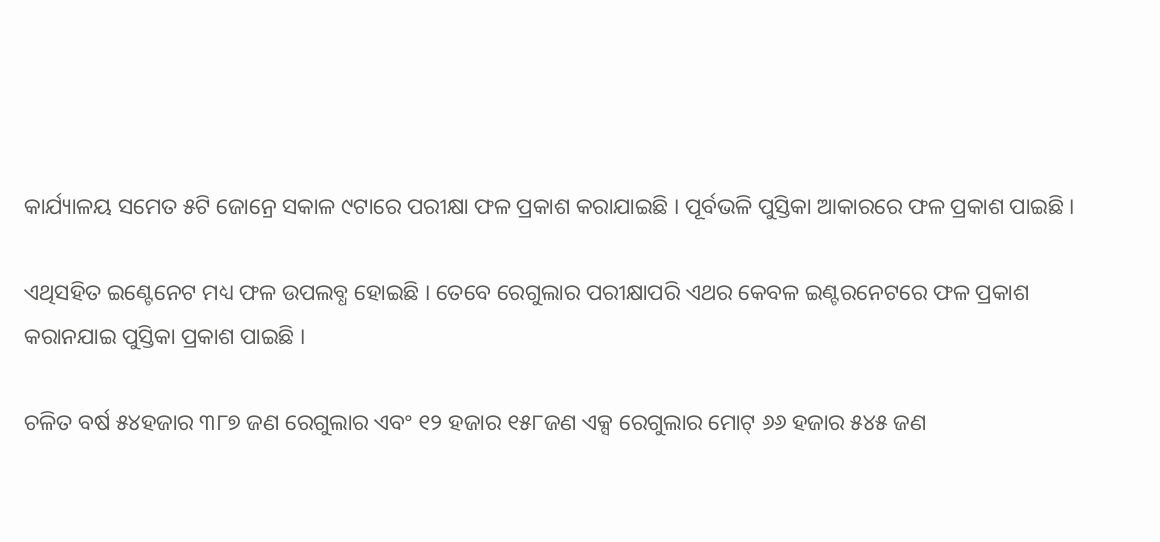କାର୍ଯ୍ୟାଳୟ ସମେତ ୫ଟି ଜୋନ୍ରେ ସକାଳ ୯ଟାରେ ପରୀକ୍ଷା ଫଳ ପ୍ରକାଶ କରାଯାଇଛି । ପୂର୍ବଭଳି ପୁସ୍ତିକା ଆକାରରେ ଫଳ ପ୍ରକାଶ ପାଇଛି ।

ଏଥିସହିତ ଇଣ୍ଟେନେଟ ମଧ୍ୟ ଫଳ ଉପଲବ୍ଧ ହୋଇଛି । ତେବେ ରେଗୁଲାର ପରୀକ୍ଷାପରି ଏଥର କେବଳ ଇଣ୍ଟରନେଟରେ ଫଳ ପ୍ରକାଶ କରାନଯାଇ ପୁସ୍ତିକା ପ୍ରକାଶ ପାଇଛି ।

ଚଳିତ ବର୍ଷ ୫୪ହଜାର ୩୮୭ ଜଣ ରେଗୁଲାର ଏବଂ ୧୨ ହଜାର ୧୫୮ଜଣ ଏକ୍ସ ରେଗୁଲାର ମୋଟ୍ ୬୬ ହଜାର ୫୪୫ ଜଣ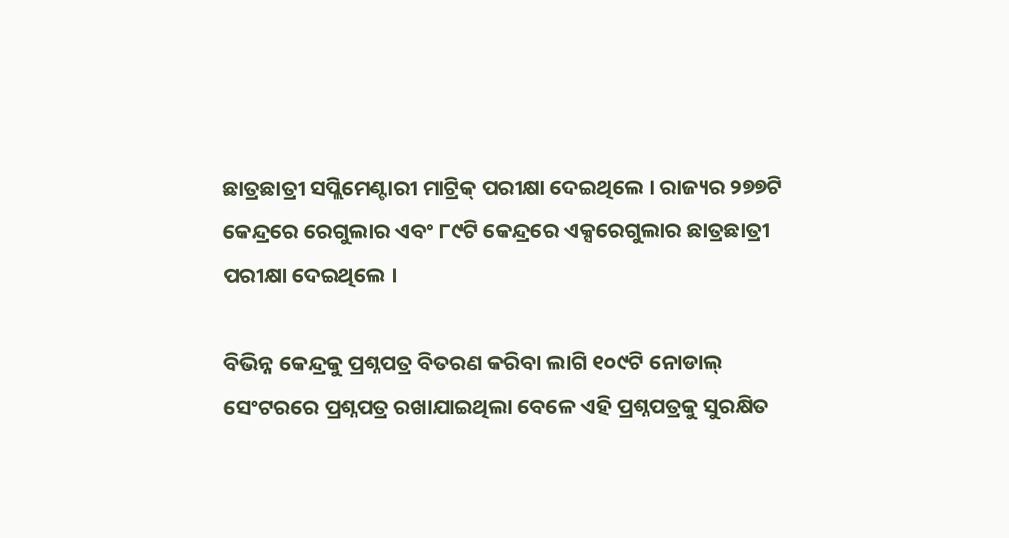ଛାତ୍ରଛାତ୍ରୀ ସପ୍ଲିମେଣ୍ଟାରୀ ମାଟ୍ରିକ୍ ପରୀକ୍ଷା ଦେଇଥିଲେ । ରାଜ୍ୟର ୨୭୭ଟି କେନ୍ଦ୍ରରେ ରେଗୁଲାର ଏବଂ ୮୯ଟି କେନ୍ଦ୍ରରେ ଏକ୍ସରେଗୁଲାର ଛାତ୍ରଛାତ୍ରୀ ପରୀକ୍ଷା ଦେଇଥିଲେ ।

ବିଭିନ୍ନ କେନ୍ଦ୍ରକୁ ପ୍ରଶ୍ନପତ୍ର ବିତରଣ କରିବା ଲାଗି ୧୦୯ଟି ନୋଡାଲ୍ ସେଂଟରରେ ପ୍ରଶ୍ନପତ୍ର ରଖାଯାଇଥିଲା ବେଳେ ଏହି ପ୍ରଶ୍ନପତ୍ରକୁ ସୁରକ୍ଷିତ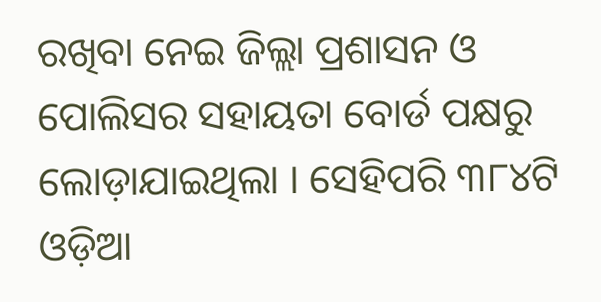ରଖିବା ନେଇ ଜିଲ୍ଲା ପ୍ରଶାସନ ଓ ପୋଲିସର ସହାୟତା ବୋର୍ଡ ପକ୍ଷରୁ ଲୋଡ଼ାଯାଇଥିଲା । ସେହିପରି ୩୮୪ଟି ଓଡ଼ିଆ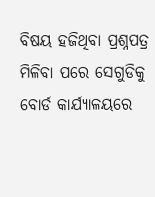ବିଷୟ ହଜିଥିବା ପ୍ରଶ୍ନପତ୍ର ମିଳିବା ପରେ ସେଗୁଡିକୁ ବୋର୍ଡ କାର୍ଯ୍ୟାଳୟରେ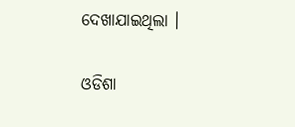ଦେଖାଯାଇଥିଲା ।

ଓଡିଶା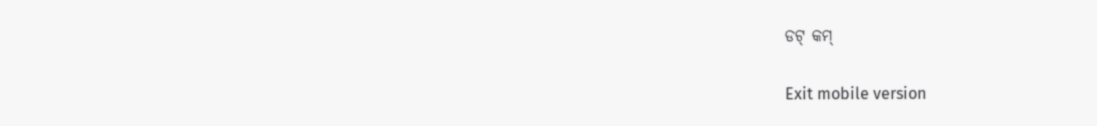ଡଟ୍ କମ୍

Exit mobile version